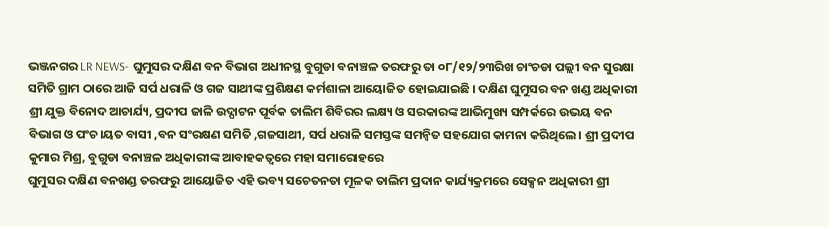ଭଞ୍ଜନଗର LR NEWS- ଘୁମୁସର ଦକ୍ଷିଣ ବନ ବିଭାଗ ଅଧୀନସ୍ଥ ବୁଗୁଡା ବନାଞ୍ଚଳ ତରଫରୁ ତା ୦୮/୧୨/୨୩ରିଖ ଚାଂଚଡା ପଲ୍ଲୀ ବନ ସୁରକ୍ଷା ସମିତି ଗ୍ରାମ ଠାରେ ଆଜି ସର୍ପ ଧରାଳି ଓ ଗଜ ସାଥୀଙ୍କ ପ୍ରଶିକ୍ଷଣ କର୍ମଶାଳା ଆୟୋଜିତ ହୋଇଯାଇଛି । ଦକ୍ଷିଣ ଘୁମୁସର ବନ ଖଣ୍ଡ ଅଧିକାରୀ ଶ୍ରୀ ଯୁକ୍ତ ବିନୋଦ ଆଚାର୍ଯ୍ୟ, ପ୍ରଦୀପ ଜାଳି ଉଦ୍ଘାଟନ ପୂର୍ବକ ତାଲିମ ଶିବିରର ଲକ୍ଷ୍ୟ ଓ ସରକାରଙ୍କ ଆଭିମୁଖ୍ୟ ସମ୍ପର୍କରେ ଉଭୟ ବନ ବିଭାଗ ଓ ପଂଚ।ୟତ ବାସୀ ,ବନ ସଂରକ୍ଷଣ ସମିତି ,ଗଜସାଥୀ, ସର୍ପ ଧରାଳି ସମସ୍ତଙ୍କ ସମନ୍ବିତ ସହଯୋଗ କାମନା କରିଥିଲେ । ଶ୍ରୀ ପ୍ରଦୀପ କୁମାର ମିଶ୍ର, ବୁଗୁଡା ବନାଞ୍ଚଳ ଅଧିକାରୀଙ୍କ ଆବାହକତ୍ଵରେ ମହା ସମାରୋହରେ
ଘୁମୁସର ଦକ୍ଷିଣ ବନଖଣ୍ଡ ତରଫରୁ ଆୟୋଜିତ ଏହି ଭବ୍ୟ ସଚେତନତା ମୂଳକ ତାଲିମ ପ୍ରଦାନ କାର୍ଯ୍ୟକ୍ରମରେ ସେକ୍ସନ ଅଧିକାରୀ ଶ୍ରୀ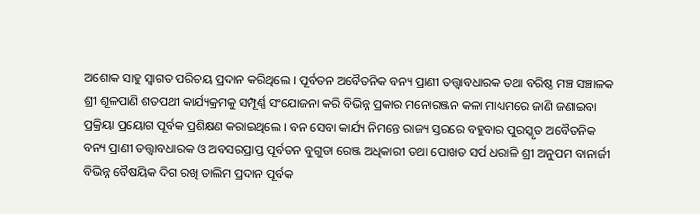ଅଶୋକ ସାହୁ ସ୍ୱାଗତ ପରିଚୟ ପ୍ରଦାନ କରିଥିଲେ । ପୂର୍ବତନ ଅବୈତନିକ ବନ୍ୟ ପ୍ରାଣୀ ତତ୍ତ୍ୱାବଧାରକ ତଥା ବରିଷ୍ଠ ମଞ୍ଚ ସଞ୍ଚାଳକ ଶ୍ରୀ ଶୂଳପାଣି ଶତପଥୀ କାର୍ଯ୍ୟକ୍ରମକୁ ସମ୍ପୂର୍ଣ୍ଣ ସଂଯୋଜନା କରି ବିଭିନ୍ନ ପ୍ରକାର ମନୋରଞ୍ଜନ କଳା ମାଧ୍ୟମରେ ଜାଣି ଜଣାଇବା ପ୍ରକ୍ରିୟା ପ୍ରୟୋଗ ପୂର୍ବକ ପ୍ରଶିକ୍ଷଣ କରାଇଥିଲେ । ବନ ସେବା କାର୍ଯ୍ୟ ନିମନ୍ତେ ରାଜ୍ୟ ସ୍ତରରେ ବହୁବାର ପୁରସ୍କୃତ ଅବୈତନିକ ବନ୍ୟ ପ୍ରାଣୀ ତତ୍ତ୍ଵାବଧାରକ ଓ ଅବସରପ୍ରାପ୍ତ ପୂର୍ବତନ ବୁଗୁଡା ରେଞ୍ଜ ଅଧିକାରୀ ତଥା ପୋଖତ ସର୍ପ ଧରାଳି ଶ୍ରୀ ଅନୁପମ ବାନାର୍ଜୀ ବିଭିନ୍ନ ବୈଷୟିକ ଦିଗ ରଖି ତାଲିମ ପ୍ରଦାନ ପୂର୍ବକ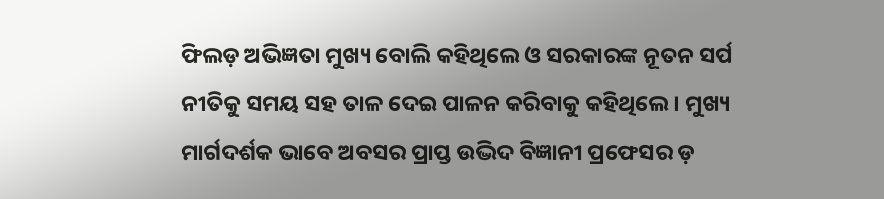ଫିଲଡ଼ ଅଭିଜ୍ଞତା ମୁଖ୍ୟ ବୋଲି କହିଥିଲେ ଓ ସରକାରଙ୍କ ନୂତନ ସର୍ପ ନୀତିକୁ ସମୟ ସହ ତାଳ ଦେଇ ପାଳନ କରିବାକୁ କହିଥିଲେ । ମୁଖ୍ୟ ମାର୍ଗଦର୍ଶକ ଭାବେ ଅବସର ପ୍ରାପ୍ତ ଉଦ୍ଭିଦ ବିଜ୍ଞାନୀ ପ୍ରଫେସର ଡ଼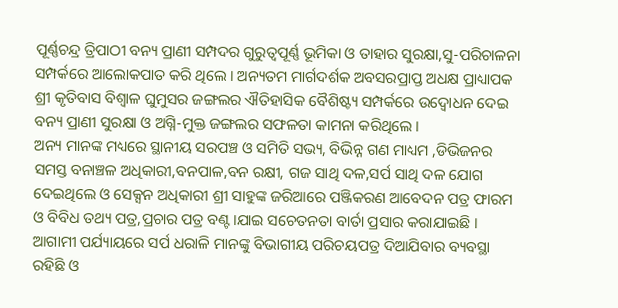ପୂର୍ଣ୍ଣଚନ୍ଦ୍ର ତ୍ରିପାଠୀ ବନ୍ୟ ପ୍ରାଣୀ ସମ୍ପଦର ଗୁରୁତ୍ୱପୂର୍ଣ୍ଣ ଭୂମିକା ଓ ତାହାର ସୁରକ୍ଷା,ସୁ-ପରିଚାଳନା ସମ୍ପର୍କରେ ଆଲୋକପାତ କରି ଥିଲେ । ଅନ୍ୟତମ ମାର୍ଗଦର୍ଶକ ଅବସରପ୍ରାପ୍ତ ଅଧକ୍ଷ ପ୍ରାଧ୍ୟାପକ ଶ୍ରୀ କୃତିବାସ ବିଶ୍ୱାଳ ଘୁମୁସର ଜଙ୍ଗଲର ଐତିହାସିକ ବୈଶିଷ୍ଟ୍ୟ ସମ୍ପର୍କରେ ଉଦ୍ବୋଧନ ଦେଇ ବନ୍ୟ ପ୍ରାଣୀ ସୁରକ୍ଷା ଓ ଅଗ୍ନି-ମୁକ୍ତ ଜଙ୍ଗଲର ସଫଳତା କାମନା କରିଥିଲେ ।
ଅନ୍ୟ ମାନଙ୍କ ମଧ୍ୟରେ ସ୍ଥାନୀୟ ସରପଞ୍ଚ ଓ ସମିତି ସଭ୍ୟ, ବିଭିନ୍ନ ଗଣ ମାଧ୍ୟମ ,ଡିଭିଜନର ସମସ୍ତ ବନାଞ୍ଚଳ ଅଧିକାରୀ,ବନପାଳ,ବନ ରକ୍ଷୀ, ଗଜ ସାଥି ଦଳ,ସର୍ପ ସାଥି ଦଳ ଯୋଗ ଦେଇଥିଲେ ଓ ସେକ୍ସନ ଅଧିକାରୀ ଶ୍ରୀ ସାହୁଙ୍କ ଜରିଆରେ ପଞ୍ଜିକରଣ ଆବେଦନ ପତ୍ର ଫାରମ ଓ ବିବିଧ ତଥ୍ୟ ପତ୍ର,ପ୍ରଚାର ପତ୍ର ବଣ୍ଟ।ଯାଇ ସଚେତନତା ବାର୍ତା ପ୍ରସାର କରାଯାଇଛି । ଆଗାମୀ ପର୍ଯ୍ୟାୟରେ ସର୍ପ ଧରାଳି ମାନଙ୍କୁ ବିଭାଗୀୟ ପରିଚୟପତ୍ର ଦିଆଯିବାର ବ୍ୟବସ୍ଥା ରହିଛି ଓ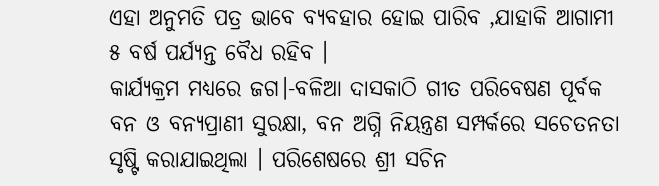ଏହା ଅନୁମତି ପତ୍ର ଭାବେ ବ୍ୟବହାର ହୋଇ ପାରିବ ,ଯାହାକି ଆଗାମୀ ୫ ବର୍ଷ ପର୍ଯ୍ୟନ୍ତ ବୈଧ ରହିବ ।
କାର୍ଯ୍ୟକ୍ରମ ମଧ୍ୟରେ ଜଗ।-ବଳିଆ ଦାସକାଠି ଗୀତ ପରିବେଷଣ ପୂର୍ବକ ବନ ଓ ବନ୍ୟପ୍ରାଣୀ ସୁରକ୍ଷା, ବନ ଅଗ୍ନି ନିୟନ୍ତ୍ରଣ ସମ୍ପର୍କରେ ସଚେତନତା ସୃଷ୍ଟି କରାଯାଇଥିଲା । ପରିଶେଷରେ ଶ୍ରୀ ସଚିନ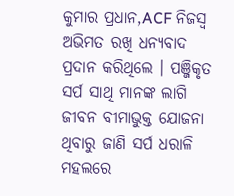କୁମାର ପ୍ରଧାନ,ACF ନିଜସ୍ୱ ଅଭିମତ ରଖି ଧନ୍ୟବାଦ ପ୍ରଦାନ କରିଥିଲେ । ପଞ୍ଜିକୃତ ସର୍ପ ସାଥି ମାନଙ୍କ ଲାଗି ଜୀବନ ବୀମାଭୁକ୍ତ ଯୋଜନା ଥିବାରୁ ଜାଣି ସର୍ପ ଧରାଳି ମହଲରେ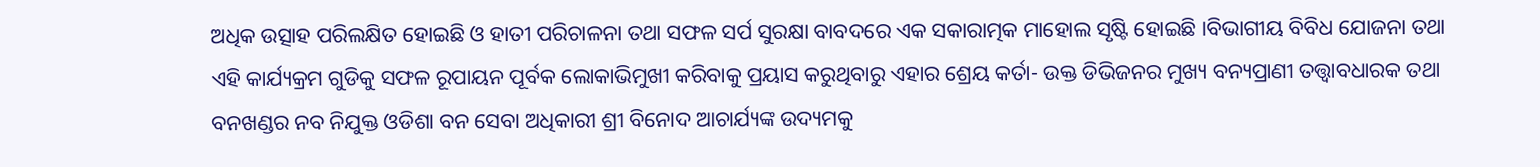ଅଧିକ ଉତ୍ସାହ ପରିଲକ୍ଷିତ ହୋଇଛି ଓ ହାତୀ ପରିଚାଳନା ତଥା ସଫଳ ସର୍ପ ସୁରକ୍ଷା ବାବଦରେ ଏକ ସକାରାତ୍ମକ ମାହୋଲ ସୃଷ୍ଟି ହୋଇଛି ।ବିଭାଗୀୟ ବିବିଧ ଯୋଜନା ତଥା ଏହି କାର୍ଯ୍ୟକ୍ରମ ଗୁଡିକୁ ସଫଳ ରୂପାୟନ ପୂର୍ବକ ଲୋକାଭିମୁଖୀ କରିବାକୁ ପ୍ରୟାସ କରୁଥିବାରୁ ଏହାର ଶ୍ରେୟ କର୍ତା- ଉକ୍ତ ଡିଭିଜନର ମୁଖ୍ୟ ବନ୍ୟପ୍ରାଣୀ ତତ୍ତ୍ୱାବଧାରକ ତଥା ବନଖଣ୍ଡର ନବ ନିଯୁକ୍ତ ଓଡିଶା ବନ ସେବା ଅଧିକାରୀ ଶ୍ରୀ ବିନୋଦ ଆଚାର୍ଯ୍ୟଙ୍କ ଉଦ୍ୟମକୁ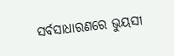ସର୍ବସାଧାରଣରେ ଭୁୟସୀ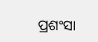ପ୍ରଶଂସା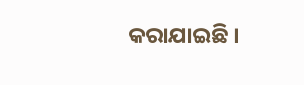କରାଯାଇଛି ।